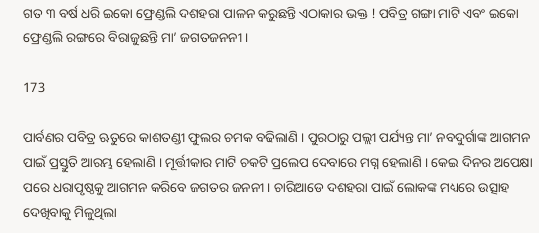ଗତ ୩ ବର୍ଷ ଧରି ଇକୋ ଫ୍ରେଣ୍ଡଲି ଦଶହରା ପାଳନ କରୁଛନ୍ତି ଏଠାକାର ଭକ୍ତ ! ପବିତ୍ର ଗଙ୍ଗା ମାଟି ଏବଂ ଇକୋ ଫ୍ରେଣ୍ଡଲି ରଙ୍ଗରେ ବିରାଜୁଛନ୍ତି ମା’ ଜଗତଜନନୀ ।

173

ପାର୍ବଣର ପବିତ୍ର ଋତୁରେ କାଶତଣ୍ଡୀ ଫୁଲର ଚମକ ବଢିଲାଣି । ପୁରଠାରୁ ପଲ୍ଲୀ ପର୍ଯ୍ୟନ୍ତ ମା’ ନବଦୁର୍ଗାଙ୍କ ଆଗମନ ପାଇଁ ପ୍ରସ୍ତୁତି ଆରମ୍ଭ ହେଲାଣି । ମୂର୍ତ୍ତୀକାର ମାଟି ଚକଟି ପ୍ରଲେପ ଦେବାରେ ମଗ୍ନ ହେଲାଣି । କେଇ ଦିନର ଅପେକ୍ଷା ପରେ ଧରାପୃଷ୍ଠକୁ ଆଗମନ କରିବେ ଜଗତର ଜନନୀ । ଚାରିଆଡେ ଦଶହରା ପାଇଁ ଲୋକଙ୍କ ମଧ୍ୟରେ ଉତ୍ସାହ ଦେଖିବାକୁ ମିଳୁଥିଲା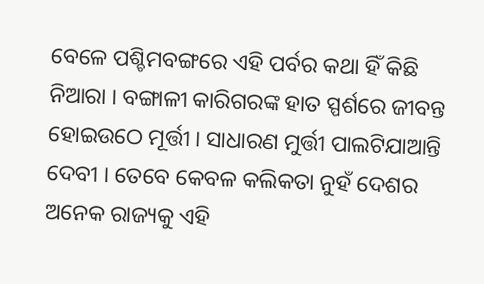ବେଳେ ପଶ୍ଚିମବଙ୍ଗରେ ଏହି ପର୍ବର କଥା ହିଁ କିଛି ନିଆରା । ବଙ୍ଗାଳୀ କାରିଗରଙ୍କ ହାତ ସ୍ପର୍ଶରେ ଜୀବନ୍ତ ହୋଇଉଠେ ମୂର୍ତ୍ତୀ । ସାଧାରଣ ମୁର୍ତ୍ତୀ ପାଲଟିଯାଆନ୍ତି ଦେବୀ । ତେବେ କେବଳ କଲିକତା ନୁହଁ ଦେଶର ଅନେକ ରାଜ୍ୟକୁ ଏହି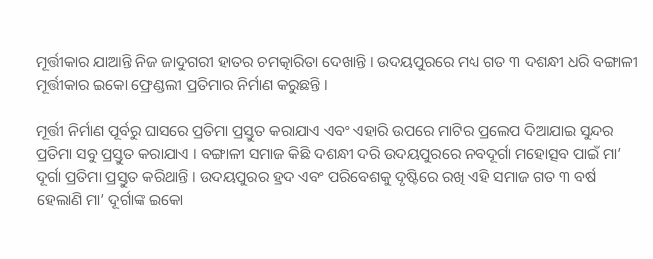ମୂର୍ତ୍ତୀକାର ଯାଆନ୍ତି ନିଜ ଜାଦୁଗରୀ ହାତର ଚମତ୍କାରିତା ଦେଖାନ୍ତି । ଉଦୟପୁରରେ ମଧ୍ୟ ଗତ ୩ ଦଶନ୍ଧୀ ଧରି ବଙ୍ଗାଳୀ ମୂର୍ତ୍ତୀକାର ଇକୋ ଫ୍ରେଣ୍ଡଲୀ ପ୍ରତିମାର ନିର୍ମାଣ କରୁଛନ୍ତି ।

ମୂର୍ତ୍ତୀ ନିର୍ମାଣ ପୂର୍ବରୁ ଘାସରେ ପ୍ରତିମା ପ୍ରସ୍ତୁତ କରାଯାଏ ଏବଂ ଏହାରି ଉପରେ ମାଟିର ପ୍ରଲେପ ଦିଆଯାଇ ସୁନ୍ଦର ପ୍ରତିମା ସବୁ ପ୍ରସ୍ତୁତ କରାଯାଏ । ବଙ୍ଗାଳୀ ସମାଜ କିଛି ଦଶନ୍ଧୀ ଦରି ଉଦୟପୁରରେ ନବଦୂର୍ଗା ମହୋତ୍ସବ ପାଇଁ ମା’ ଦୂର୍ଗା ପ୍ରତିମା ପ୍ରସ୍ତୁତ କରିଥାନ୍ତି । ଉଦୟପୁରର ହ୍ରଦ ଏବଂ ପରିବେଶକୁ ଦୃଷ୍ଟିରେ ରଖି ଏହି ସମାଜ ଗତ ୩ ବର୍ଷ ହେଲାଣି ମା’ ଦୂର୍ଗାଙ୍କ ଇକୋ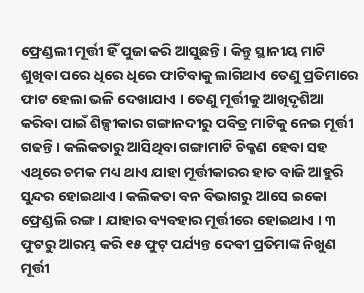ଫ୍ରେଣ୍ଡଲୀ ମୂର୍ତ୍ତୀ ହିଁ ପୁଜା କରି ଆସୁଛନ୍ତି । କିନ୍ତୁ ସ୍ଥାନୀୟ ମାଟି ଶୁଖିବା ପରେ ଧିରେ ଧିରେ ଫାଟିବାକୁ ଲାଗିଥାଏ ତେଣୁ ପ୍ରତିମାରେ ଫାଟ ହେଲା ଭଳି ଦେଖାଯାଏ । ତେଣୁ ମୂର୍ତ୍ତୀକୁ ଆଖିଦୃଶିଆ କରିବା ପାଇଁ ଶିଳ୍ପୀକାର ଗଙ୍ଗାନଦୀରୁ ପବିତ୍ର ମାଟିକୁ ନେଇ ମୂର୍ତ୍ତୀ ଗଢନ୍ତି । କଲିକତାରୁ ଆସିଥିବା ଗଙ୍ଗାମାଟି ଚିକ୍କଣ ହେବା ସହ ଏଥିରେ ଚମକ ମଧ୍ୟ ଥାଏ ଯାହା ମୂର୍ତ୍ତୀକାରର ହାତ ବାଜି ଆହୁରି ସୁନ୍ଦର ହୋଇଥାଏ । କଲିକତା ବନ ବିଭାଗରୁ ଆସେ ଇକୋ ଫ୍ରେଣ୍ଡଲି ରଙ୍ଗ । ଯାହାର ବ୍ୟବହାର ମୂର୍ତ୍ତୀରେ ହୋଇଥାଏ । ୩ ଫୁଟରୁ ଆରମ୍ଭ କରି ୧୫ ଫୁଟ୍ ପର୍ଯ୍ୟନ୍ତ ଦେବୀ ପ୍ରତିମାଙ୍କ ନିଖୁଣ ମୂର୍ତ୍ତୀ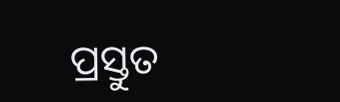ପ୍ରସ୍ତୁତ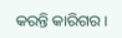କରନ୍ତି କାରିଗର ।